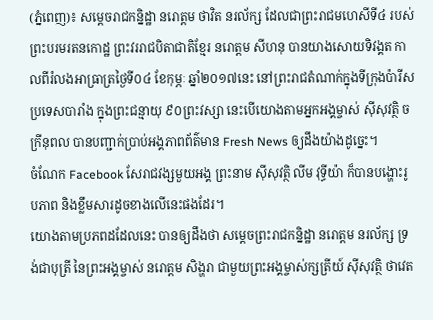(ភ្នំពេញ)៖ សម្តេចរាជកន្និដ្ឋា នរោត្តម ថាវិត នរល័ក្ស ដែលជាព្រះរាជមហេសីទី៤ របស់ព្រះបរមរតនកោដ្ឋ ព្រះវររាជបិតាជាតិខ្មែរ នរោត្តម សីហនុ បានយាងសោយទិវង្គត កាលពីរំលងអាធ្រាត្រថ្ងៃទី០៤ ខែកុម្ភៈ ឆ្នាំ២០១៧នេះ នៅព្រះរាជតំណាក់ក្នុងទីក្រុងប៉ារីស ប្រទេសបារាំង ក្នុងព្រះជន្មាយុ ៩០ព្រះវស្សា នេះបើយោងតាមអ្នកអង្គម្ចាស់ ស៊ីសុវត្ថិ ចក្រីនុពល បានបញ្ជាក់ប្រាប់អង្គភាពព័ត៌មាន Fresh News ឲ្យដឹងយ៉ាងដូច្នេះ។
ចំណែក Facebook សែរាជវង្សមួយអង្គ ព្រះនាម ស៊ីសុវត្ថិ លីម វុទ្ធីយ៉ា ក៏បានបង្ហោះរូបភាព និងខ្លឹមសារដូចខាងលើនេះផងដែរ។
យោងតាមប្រភពដដែលនេះ បានឲ្យដឹងថា សម្តេចព្រះរាជកន្និដ្ឋា នរោត្តម នរល័ក្ស ទ្រង់ជាបុត្រី នៃព្រះអង្គម្ចាស់ នរោត្តម សិង្ហរា ជាមួយព្រះអង្គម្ចាស់ក្សត្រីយ៍ ស៊ីសុវត្ថិ ថាវេត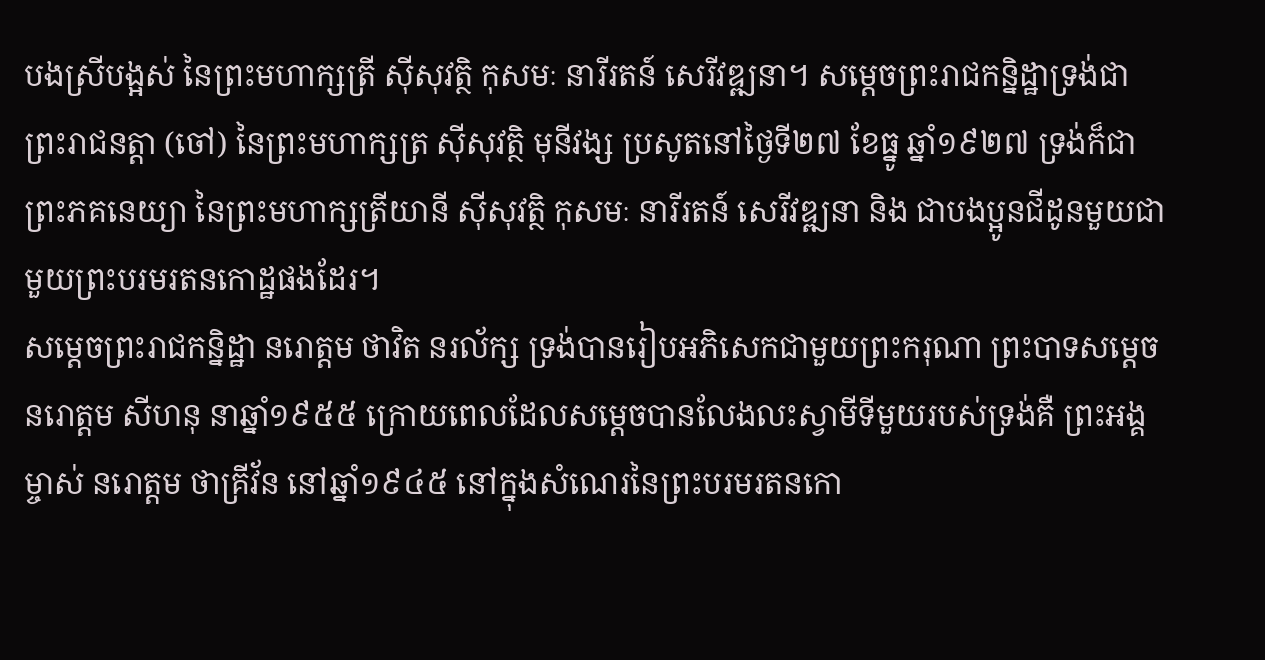បងស្រីបង្អស់ នៃព្រះមហាក្សត្រី ស៊ីសុវត្ថិ កុសមៈ នារីរតន៍ សេរីវឌ្ឍនា។ សម្តេចព្រះរាជកន្និដ្ឋាទ្រង់ជាព្រះរាជនត្តា (ចៅ) នៃព្រះមហាក្សត្រ ស៊ីសុវត្ថិ មុនីវង្ស ប្រសូតនៅថៃ្ងទី២៧ ខែធ្នូ ឆ្នាំ១៩២៧ ទ្រង់ក៏ជាព្រះភគនេយ្យា នៃព្រះមហាក្សត្រីយានី ស៊ីសុវត្ថិ កុសមៈ នារីរតន៍ សេរីវឌ្ឍនា និង ជាបងប្អូនជីដូនមួយជាមួយព្រះបរមរតនកោដ្ឋផងដែរ។
សម្តេចព្រះរាជកន្និដ្ឋា នរោត្តម ថាវិត នរល័ក្ស ទ្រង់បានរៀបអភិសេកជាមួយព្រះករុណា ព្រះបាទសម្តេច នរោត្តម សីហនុ នាឆ្នាំ១៩៥៥ ក្រោយពេលដែលសម្តេចបានលែងលះស្វាមីទីមួយរបស់ទ្រង់គឺ ព្រះអង្គម្ចាស់ នរោត្តម ថាគ្រីវ័ន នៅឆ្នាំ១៩៤៥ នៅក្នុងសំណេរនៃព្រះបរមរតនកោ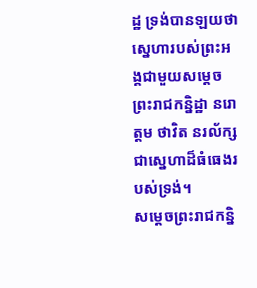ដ្ឋ ទ្រង់បានឡយថា សេ្នហារបស់ព្រះអង្គជាមួយសម្តេចព្រះរាជកន្និដ្ឋា នរោត្តម ថាវិត នរល័ក្ស ជាសេ្នហាដ៏ធំធេងរបស់ទ្រង់។
សម្តេចព្រះរាជកន្និ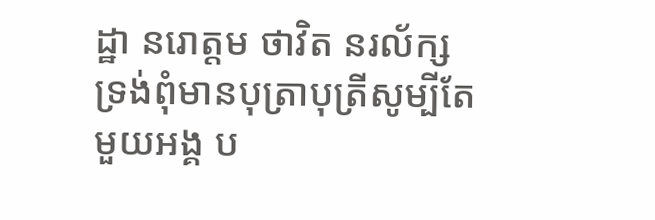ដ្ឋា នរោត្តម ថាវិត នរល័ក្ស ទ្រង់ពុំមានបុត្រាបុត្រីសូម្បីតែមួយអង្គ ប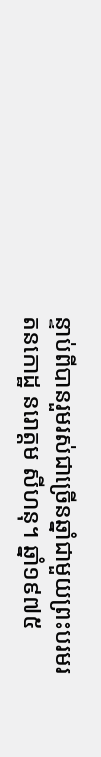ន្ទាប់ពីបានរួមរស់ជាច្រើនឆ្នាំជាមួយព្រះបរមរតនកោដ្ឋ នរោត្តម សីហនុ។ ឆ្នាំ១៩៧៥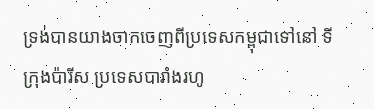ទ្រង់បានយាងចាកចេញពីប្រទេសកម្ពុជាទៅនៅ ទីក្រុងប៉ារីស ប្រទេសបារាំងរហូ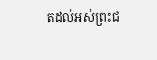តដល់អស់ព្រះជ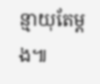ន្មាយុតែម្តង៕